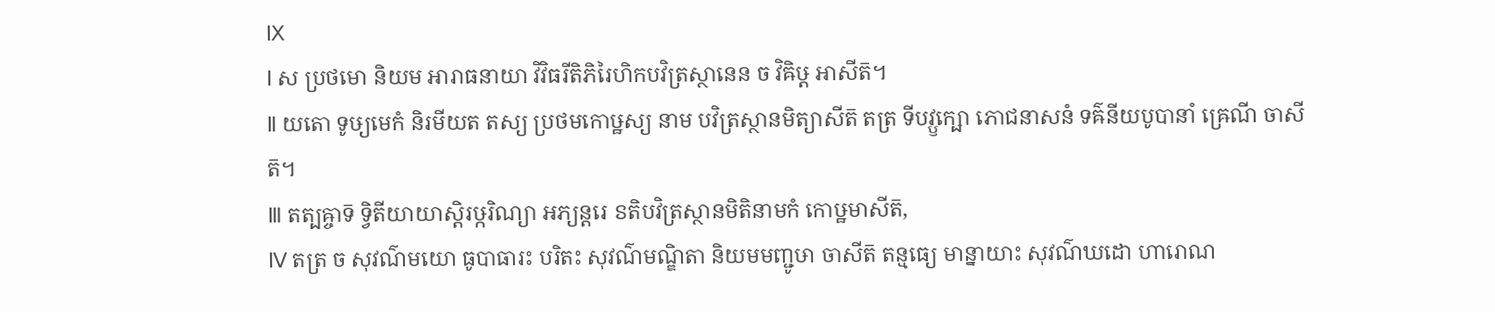Ⅸ
Ⅰ ស ប្រថមោ និយម អារាធនាយា វិវិធរីតិភិរៃហិកបវិត្រស្ថានេន ច វិឝិឞ្ដ អាសីត៑។
Ⅱ យតោ ទូឞ្យមេកំ និរមីយត តស្យ ប្រថមកោឞ្ឋស្យ នាម បវិត្រស្ថានមិត្យាសីត៑ តត្រ ទីបវ្ឫក្ឞោ ភោជនាសនំ ទឝ៌នីយបូបានាំ ឝ្រេណី ចាសីត៑។
Ⅲ តត្បឝ្ចាទ៑ ទ្វិតីយាយាស្តិរឞ្ករិណ្យា អភ្យន្តរេ ៜតិបវិត្រស្ថានមិតិនាមកំ កោឞ្ឋមាសីត៑,
Ⅳ តត្រ ច សុវណ៌មយោ ធូបាធារះ បរិតះ សុវណ៌មណ្ឌិតា និយមមញ្ជូឞា ចាសីត៑ តន្មធ្យេ មាន្នាយាះ សុវណ៌ឃដោ ហារោណ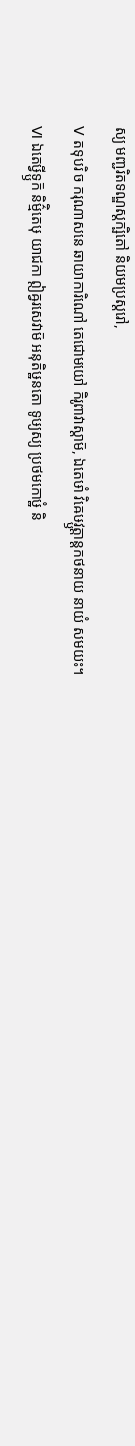ស្យ មញ្ជរិតទណ្ឌស្តក្ឞិតៅ និយមប្រស្តរៅ,
Ⅴ តទុបរិ ច ករុណាសនេ ឆាយាការិណៅ តេជោមយៅ កិរូពាវាស្តាម៑, ឯតេឞាំ វិឝេឞវ្ឫត្តាន្តកថនាយ នាយំ សមយះ។
Ⅵ ឯតេឞ្វីទ្ឫក៑ និម៌្មិតេឞុ យាជកា ឦឝ្វរសេវាម៑ អនុតិឞ្ឋនតោ ទូឞ្យស្យ ប្រថមកោឞ្ឋំ និ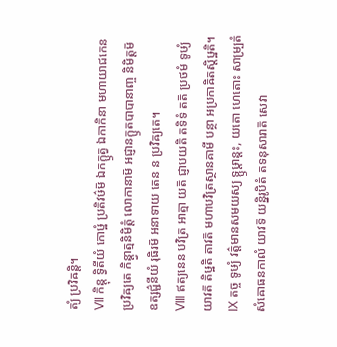ត្យំ ប្រវិឝន្តិ។
Ⅶ កិន្តុ ទ្វិតីយំ កោឞ្ឋំ ប្រតិវឞ៌ម៑ ឯកក្ឫត្វ ឯកាកិនា មហាយាជកេន ប្រវិឝ្យតេ កិន្ត្វាត្មនិមិត្តំ លោកានាម៑ អជ្ញានក្ឫតបាបានាញ្ច និមិត្តម៑ ឧត្សជ៌្ជនីយំ រុធិរម៑ អនាទាយ តេន ន ប្រវិឝ្យតេ។
Ⅷ ឥត្យនេន បវិត្រ អាត្មា យត៑ ជ្ញាបយតិ តទិទំ តត៑ ប្រថមំ ទូឞ្យំ យាវត៑ តិឞ្ឋតិ តាវត៑ មហាបវិត្រស្ថានគាមី បន្ថា អប្រកាឝិតស្តិឞ្ឋតិ។
Ⅸ តច្ច ទូឞ្យំ វត៌្តមានសមយស្យ ទ្ឫឞ្ដាន្តះ, យតោ ហេតោះ សាម្ប្រតំ សំឝោធនកាលំ យាវទ៑ យន្និរូបិតំ តទនុសារាត៑ សេវា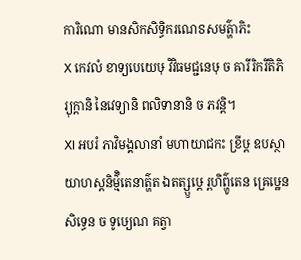ការិណោ មានសិកសិទ្ធិករណេៜសមត៌្ហាភិះ
Ⅹ កេវលំ ខាទ្យបេយេឞុ វិវិធមជ្ជនេឞុ ច ឝារីរិករីតិភិ រ្យុក្តានិ នៃវេទ្យានិ ពលិទានានិ ច ភវន្តិ។
Ⅺ អបរំ ភាវិមង្គលានាំ មហាយាជកះ ខ្រីឞ្ដ ឧបស្ថាយាហស្តនិម៌្មិតេនាត៌្ហត ឯតត្ស្ឫឞ្ដេ រ្ពហិព៌្ហូតេន ឝ្រេឞ្ឋេន សិទ្ធេន ច ទូឞ្យេណ គត្វា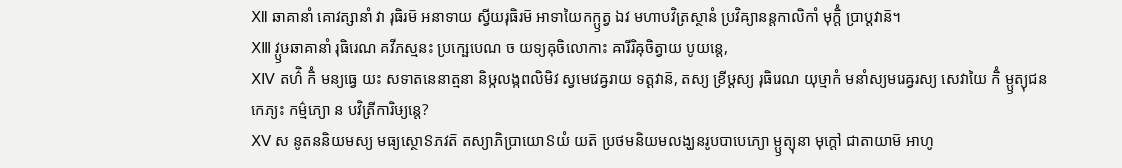Ⅻ ឆាគានាំ គោវត្សានាំ វា រុធិរម៑ អនាទាយ ស្វីយរុធិរម៑ អាទាយៃកក្ឫត្វ ឯវ មហាបវិត្រស្ថានំ ប្រវិឝ្យានន្តកាលិកាំ មុក្តិំ ប្រាប្តវាន៑។
ⅩⅢ វ្ឫឞឆាគានាំ រុធិរេណ គវីភស្មនះ ប្រក្ឞេបេណ ច យទ្យឝុចិលោកាះ ឝារីរិឝុចិត្វាយ បូយន្តេ,
ⅩⅣ តហ៌ិ កិំ មន្យធ្វេ យះ សទាតនេនាត្មនា និឞ្កលង្កពលិមិវ ស្វមេវេឝ្វរាយ ទត្តវាន៑, តស្យ ខ្រីឞ្ដស្យ រុធិរេណ យុឞ្មាកំ មនាំស្យមរេឝ្វរស្យ សេវាយៃ កិំ ម្ឫត្យុជនកេភ្យះ កម៌្មភ្យោ ន បវិត្រីការិឞ្យន្តេ?
ⅩⅤ ស នូតននិយមស្យ មធ្យស្ថោៜភវត៑ តស្យាភិប្រាយោៜយំ យត៑ ប្រថមនិយមលង្ឃនរូបបាបេភ្យោ ម្ឫត្យុនា មុក្តៅ ជាតាយាម៑ អាហូ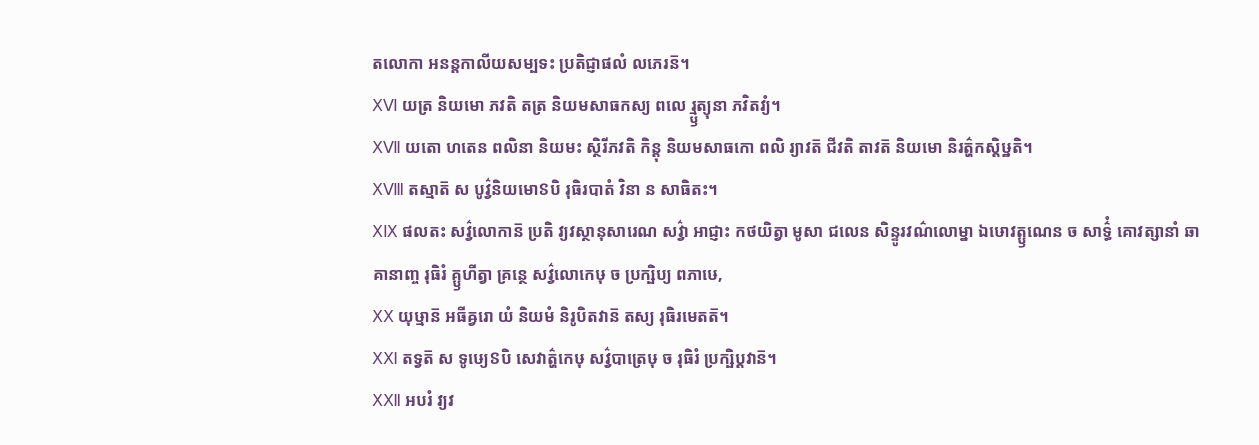តលោកា អនន្តកាលីយសម្បទះ ប្រតិជ្ញាផលំ លភេរន៑។
ⅩⅥ យត្រ និយមោ ភវតិ តត្រ និយមសាធកស្យ ពលេ រ្ម្ឫត្យុនា ភវិតវ្យំ។
ⅩⅦ យតោ ហតេន ពលិនា និយមះ ស្ថិរីភវតិ កិន្តុ និយមសាធកោ ពលិ រ្យាវត៑ ជីវតិ តាវត៑ និយមោ និរត៌្ហកស្តិឞ្ឋតិ។
ⅩⅧ តស្មាត៑ ស បូវ៌្វនិយមោៜបិ រុធិរបាតំ វិនា ន សាធិតះ។
ⅩⅨ ផលតះ សវ៌្វលោកាន៑ ប្រតិ វ្យវស្ថានុសារេណ សវ៌្វា អាជ្ញាះ កថយិត្វា មូសា ជលេន សិន្ទូរវណ៌លោម្នា ឯឞោវត្ឫណេន ច សាទ៌្ធំ គោវត្សានាំ ឆាគានាញ្ច រុធិរំ គ្ឫហីត្វា គ្រន្ថេ សវ៌្វលោកេឞុ ច ប្រក្ឞិប្យ ពភាឞេ,
ⅩⅩ យុឞ្មាន៑ អធីឝ្វរោ យំ និយមំ និរូបិតវាន៑ តស្យ រុធិរមេតត៑។
ⅩⅪ តទ្វត៑ ស ទូឞ្យេៜបិ សេវាត៌្ហកេឞុ សវ៌្វបាត្រេឞុ ច រុធិរំ ប្រក្ឞិប្តវាន៑។
ⅩⅫ អបរំ វ្យវ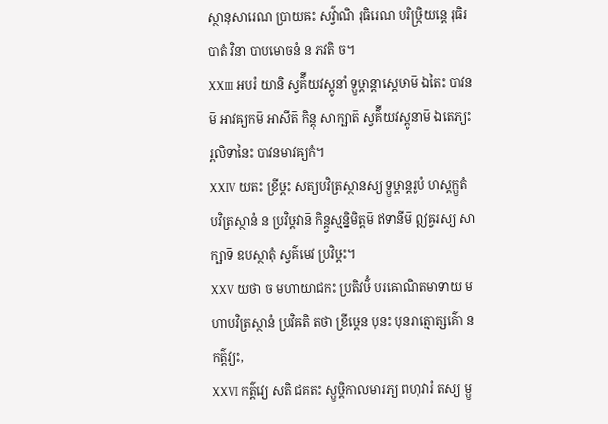ស្ថានុសារេណ ប្រាយឝះ សវ៌្វាណិ រុធិរេណ បរិឞ្ក្រិយន្តេ រុធិរបាតំ វិនា បាបមោចនំ ន ភវតិ ច។
ⅩⅩⅢ អបរំ យានិ ស្វគ៌ីយវស្តូនាំ ទ្ឫឞ្ដាន្តាស្តេឞាម៑ ឯតៃះ បាវនម៑ អាវឝ្យកម៑ អាសីត៑ កិន្តុ សាក្ឞាត៑ ស្វគ៌ីយវស្តូនាម៑ ឯតេភ្យះ រ្ពលិទានៃះ បាវនមាវឝ្យកំ។
ⅩⅩⅣ យតះ ខ្រីឞ្ដះ សត្យបវិត្រស្ថានស្យ ទ្ឫឞ្ដាន្តរូបំ ហស្តក្ឫតំ បវិត្រស្ថានំ ន ប្រវិឞ្ដវាន៑ កិន្ត្វស្មន្និមិត្តម៑ ឥទានីម៑ ឦឝ្វរស្យ សាក្ឞាទ៑ ឧបស្ថាតុំ ស្វគ៌មេវ ប្រវិឞ្ដះ។
ⅩⅩⅤ យថា ច មហាយាជកះ ប្រតិវឞ៌ំ បរឝោណិតមាទាយ មហាបវិត្រស្ថានំ ប្រវិឝតិ តថា ខ្រីឞ្ដេន បុនះ បុនរាត្មោត្សគ៌ោ ន កត៌្តវ្យះ,
ⅩⅩⅥ កត៌្តវ្យេ សតិ ជគតះ ស្ឫឞ្ដិកាលមារភ្យ ពហុវារំ តស្យ ម្ឫ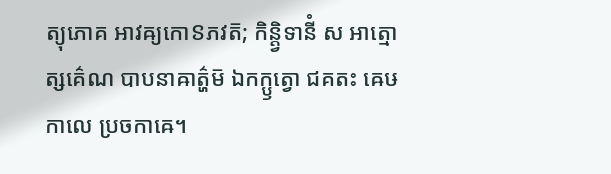ត្យុភោគ អាវឝ្យកោៜភវត៑; កិន្ត្វិទានីំ ស អាត្មោត្សគ៌េណ បាបនាឝាត៌្ហម៑ ឯកក្ឫត្វោ ជគតះ ឝេឞកាលេ ប្រចកាឝេ។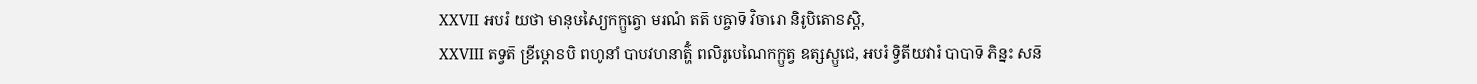ⅩⅩⅦ អបរំ យថា មានុឞស្យៃកក្ឫត្វោ មរណំ តត៑ បឝ្ចាទ៑ វិចារោ និរូបិតោៜស្តិ,
ⅩⅩⅧ តទ្វត៑ ខ្រីឞ្ដោៜបិ ពហូនាំ បាបវហនាត៌្ហំ ពលិរូបេណៃកក្ឫត្វ ឧត្សស្ឫជេ, អបរំ ទ្វិតីយវារំ បាបាទ៑ ភិន្នះ សន៑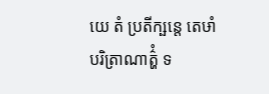យេ តំ ប្រតីក្ឞន្តេ តេឞាំ បរិត្រាណាត៌្ហំ ទ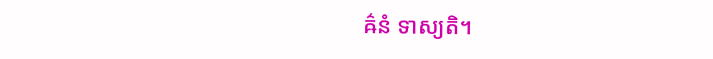ឝ៌នំ ទាស្យតិ។